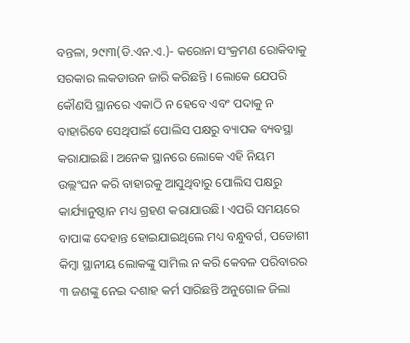ବନ୍ତଳା, ୨୯ା୩(ଡି.ଏନ.ଏ.)- କରୋନା ସଂକ୍ରମଣ ରୋକିବାକୁ ସରକାର ଲକଡାଉନ ଜାରି କରିଛନ୍ତି । ଲୋକେ ଯେପରି କୌଣସି ସ୍ଥାନରେ ଏକାଠି ନ ହେବେ ଏବଂ ପଦାକୁ ନ ବାହାରିବେ ସେଥିପାଇଁ ପୋଲିସ ପକ୍ଷରୁ ବ୍ୟାପକ ବ୍ୟବସ୍ଥା କରାଯାଇଛି। ଅନେକ ସ୍ଥାନରେ ଲୋକେ ଏହି ନିୟମ ଉଲ୍ଲଂଘନ କରି ବାହାରକୁ ଆସୁଥିବାରୁ ପୋଲିସ ପକ୍ଷରୁ କାର୍ଯ୍ୟାନୁଷ୍ଠାନ ମଧ୍ୟ ଗ୍ରହଣ କରାଯାଉଛି। ଏପରି ସମୟରେ ବାପାଙ୍କ ଦେହାନ୍ତ ହୋଇଯାଇଥିଲେ ମଧ୍ୟ ବନ୍ଧୁବର୍ଗ, ପଡୋଶୀ କିମ୍ବା ସ୍ଥାନୀୟ ଲୋକଙ୍କୁ ସାମିଲ ନ କରି କେବଳ ପରିବାରର ୩ ଜଣଙ୍କୁ ନେଇ ଦଶାହ କର୍ମ ସାରିଛନ୍ତି ଅନୁଗୋଳ ଜିଲା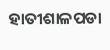ହାତୀଶାଳପଡା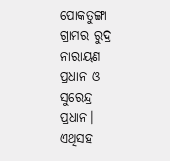ପୋକତୁଙ୍ଗା ଗ୍ରାମର ରୁଦ୍ର ନାରାୟଣ ପ୍ରଧାନ ଓ ସୁରେନ୍ଦ୍ର ପ୍ରଧାନ। ଏଥିସହ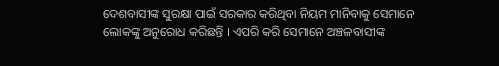ଦେଶବାସୀଙ୍କ ସୁରକ୍ଷା ପାଇଁ ସରକାର କରିଥିବା ନିୟମ ମାନିବାକୁ ସେମାନେ ଲୋକଙ୍କୁ ଅନୁରୋଧ କରିଛନ୍ତି । ଏପରି କରି ସେମାନେ ଅଞ୍ଚଳବାସୀଙ୍କ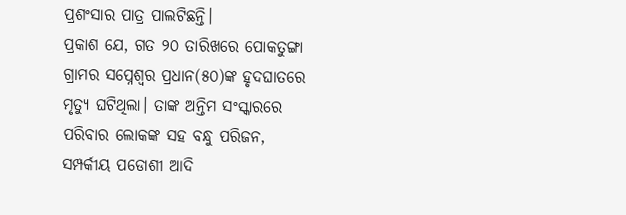ପ୍ରଶଂସାର ପାତ୍ର ପାଲଟିଛନ୍ତି।
ପ୍ରକାଶ ଯେ, ଗତ ୨୦ ତାରିଖରେ ପୋକତୁଙ୍ଗା ଗ୍ରାମର ସପ୍ନେଶ୍ୱର ପ୍ରଧାନ(୫୦)ଙ୍କ ହୃଦଘାତରେ ମୃତ୍ୟୁ ଘଟିଥିଲା। ତାଙ୍କ ଅନ୍ତିମ ସଂସ୍କାରରେ ପରିବାର ଲୋକଙ୍କ ସହ ବନ୍ଧୁ ପରିଜନ, ସମ୍ପର୍କୀୟ ପଡୋଶୀ ଆଦି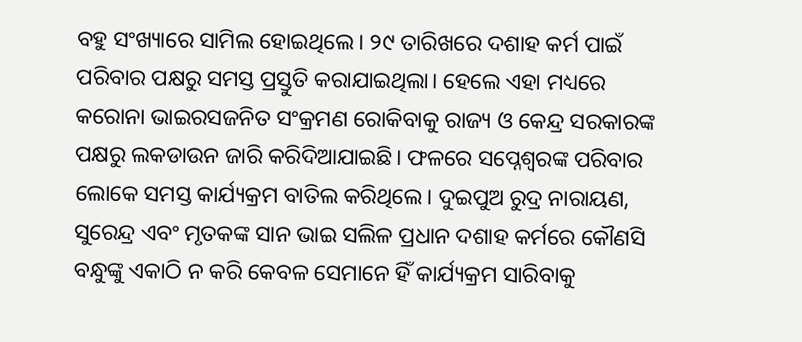ବହୁ ସଂଖ୍ୟାରେ ସାମିଲ ହୋଇଥିଲେ। ୨୯ ତାରିଖରେ ଦଶାହ କର୍ମ ପାଇଁ ପରିବାର ପକ୍ଷରୁ ସମସ୍ତ ପ୍ରସ୍ତୁତି କରାଯାଇଥିଲା। ହେଲେ ଏହା ମଧ୍ୟରେ କରୋନା ଭାଇରସଜନିତ ସଂକ୍ରମଣ ରୋକିବାକୁ ରାଜ୍ୟ ଓ କେନ୍ଦ୍ର ସରକାରଙ୍କ ପକ୍ଷରୁ ଲକଡାଉନ ଜାରି କରିଦିଆଯାଇଛି। ଫଳରେ ସପ୍ନେଶ୍ୱରଙ୍କ ପରିବାର ଲୋକେ ସମସ୍ତ କାର୍ଯ୍ୟକ୍ରମ ବାତିଲ କରିଥିଲେ। ଦୁଇପୁଅ ରୁଦ୍ର ନାରାୟଣ, ସୁରେନ୍ଦ୍ର ଏବଂ ମୃତକଙ୍କ ସାନ ଭାଇ ସଲିଳ ପ୍ରଧାନ ଦଶାହ କର୍ମରେ କୌଣସି ବନ୍ଧୁଙ୍କୁ ଏକାଠି ନ କରି କେବଳ ସେମାନେ ହିଁ କାର୍ଯ୍ୟକ୍ରମ ସାରିବାକୁ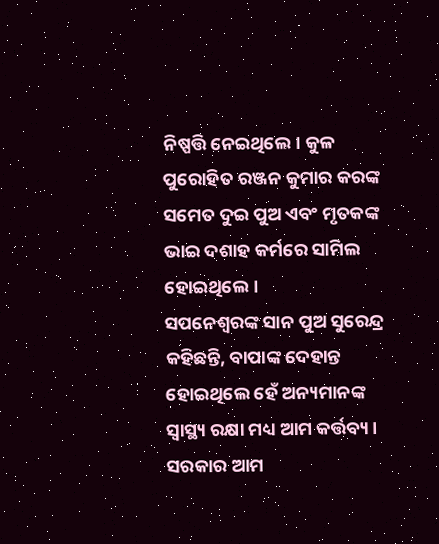ନିଷ୍ପତ୍ତି ନେଇଥିଲେ। କୁଳ ପୁରୋହିତ ରଞ୍ଜନ କୁମାର କରଙ୍କ ସମେତ ଦୁଇ ପୁଅ ଏବଂ ମୃତକଙ୍କ ଭାଇ ଦଶାହ କର୍ମରେ ସାମିଲ ହୋଇଥିଲେ।
ସପନେଶ୍ୱରଙ୍କ ସାନ ପୁଅ ସୁରେନ୍ଦ୍ର କହିଛନ୍ତି, ବାପାଙ୍କ ଦେହାନ୍ତ ହୋଇଥିଲେ ହେଁ ଅନ୍ୟମାନଙ୍କ ସ୍ବାସ୍ଥ୍ୟ ରକ୍ଷା ମଧ୍ୟ ଆମ କର୍ତ୍ତବ୍ୟ। ସରକାର ଆମ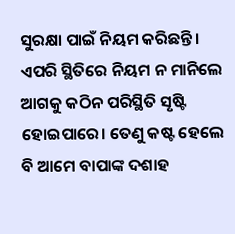ସୁରକ୍ଷା ପାଇଁ ନିୟମ କରିଛନ୍ତି । ଏପରି ସ୍ଥିତିରେ ନିୟମ ନ ମାନିଲେ ଆଗକୁ କଠିନ ପରିସ୍ଥିତି ସୃଷ୍ଟି ହୋଇପାରେ। ତେଣୁ କଷ୍ଟ ହେଲେ ବି ଆମେ ବାପାଙ୍କ ଦଶାହ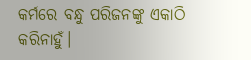କର୍ମରେ ବନ୍ଧୁ ପରିଜନଙ୍କୁ ଏକାଠି କରିନାହୁଁ।